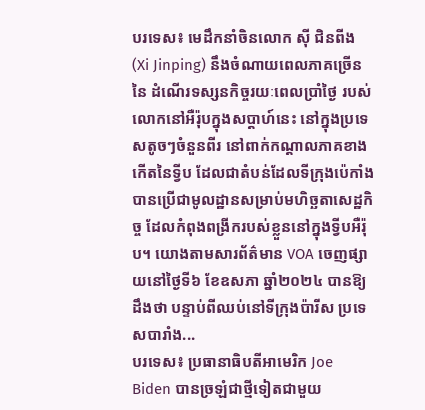បរទេស៖ មេដឹកនាំចិនលោក ស៊ី ជិនពីង (Xi Jinping) នឹងចំណាយពេលភាគច្រើននៃ ដំណើរទស្សនកិច្ចរយៈពេលប្រាំថ្ងៃ របស់លោកនៅអឺរ៉ុបក្នុងសប្តាហ៍នេះ នៅក្នុងប្រទេសតូចៗចំនួនពីរ នៅពាក់កណ្តាលភាគខាងកើតនៃទ្វីប ដែលជាតំបន់ដែលទីក្រុងប៉េកាំង បានប្រើជាមូលដ្ឋានសម្រាប់មហិច្ឆតាសេដ្ឋកិច្ច ដែលកំពុងពង្រីករបស់ខ្លួននៅក្នុងទ្វីបអឺរ៉ុប។ យោងតាមសារព័ត៌មាន VOA ចេញផ្សាយនៅថ្ងៃទី៦ ខែឧសភា ឆ្នាំ២០២៤ បានឱ្យដឹងថា បន្ទាប់ពីឈប់នៅទីក្រុងប៉ារីស ប្រទេសបារាំង...
បរទេស៖ ប្រធានាធិបតីអាមេរិក Joe Biden បានច្រឡំជាថ្មីទៀតជាមួយ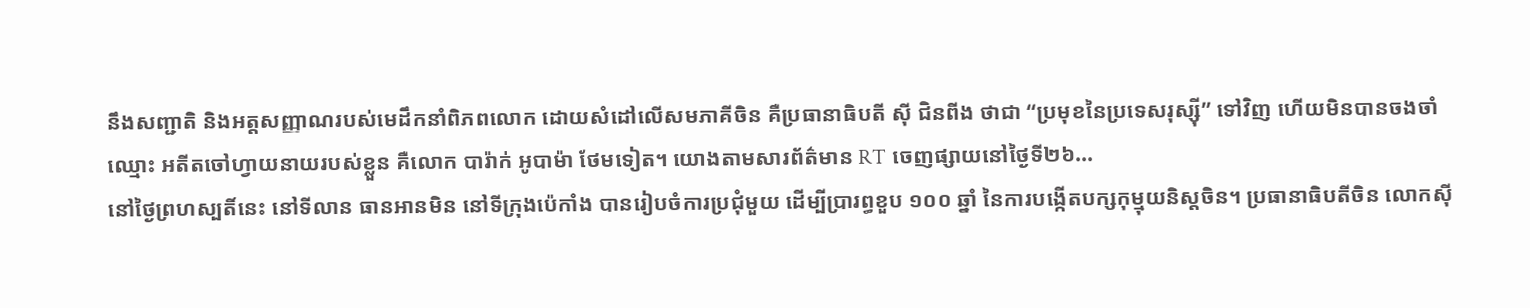នឹងសញ្ជាតិ និងអត្តសញ្ញាណរបស់មេដឹកនាំពិភពលោក ដោយសំដៅលើសមភាគីចិន គឺប្រធានាធិបតី ស៊ី ជិនពីង ថាជា “ប្រមុខនៃប្រទេសរុស្ស៊ី” ទៅវិញ ហើយមិនបានចងចាំឈ្មោះ អតីតចៅហ្វាយនាយរបស់ខ្លួន គឺលោក បារ៉ាក់ អូបាម៉ា ថែមទៀត។ យោងតាមសារព័ត៌មាន RT ចេញផ្សាយនៅថ្ងៃទី២៦...
នៅថ្ងៃព្រហស្បតិ៍នេះ នៅទីលាន ធានអានមិន នៅទីក្រុងប៉េកាំង បានរៀបចំការប្រជុំមួយ ដើម្បីប្រារព្ធខួប ១០០ ឆ្នាំ នៃការបង្កើតបក្សកុម្មុយនិស្តចិន។ ប្រធានាធិបតីចិន លោកស៊ី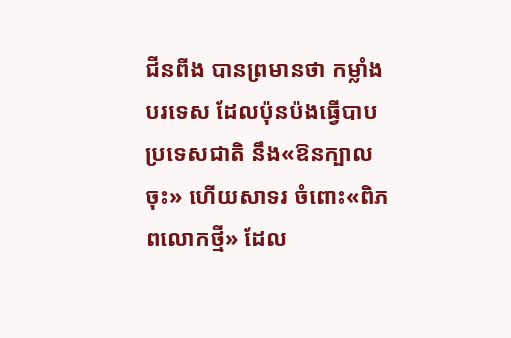ជីនពីង បានព្រមានថា កម្លាំងបរទេស ដែលប៉ុនប៉ងធ្វើបាបប្រទេសជាតិ នឹង«ឱនក្បាលចុះ» ហើយសាទរ ចំពោះ«ពិភពលោកថ្មី» ដែល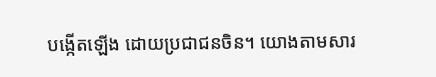បង្កើតឡើង ដោយប្រជាជនចិន។ យោងតាមសារ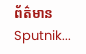ព័ត៌មាន Sputnik...